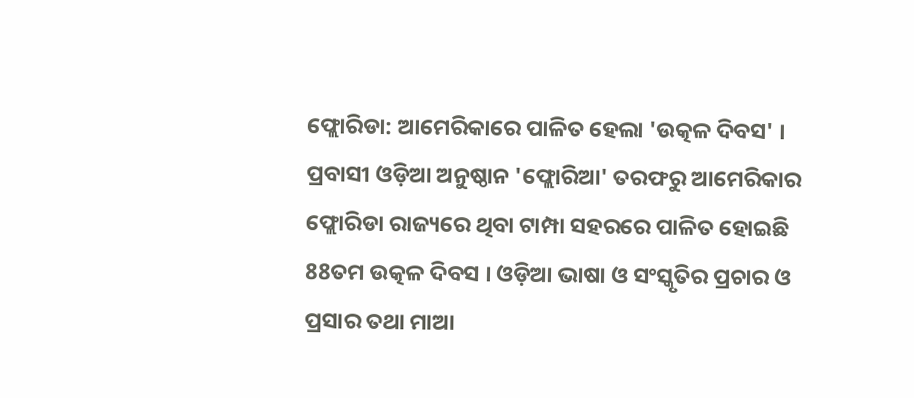ଫ୍ଲୋରିଡା: ଆମେରିକାରେ ପାଳିତ ହେଲା 'ଉତ୍କଳ ଦିବସ' । ପ୍ରବାସୀ ଓଡ଼ିଆ ଅନୁଷ୍ଠାନ 'ଫ୍ଲୋରିଆ' ତରଫରୁ ଆମେରିକାର ଫ୍ଲୋରିଡା ରାଜ୍ୟରେ ଥିବା ଟାମ୍ପା ସହରରେ ପାଳିତ ହୋଇଛି 88ତମ ଉତ୍କଳ ଦିବସ । ଓଡ଼ିଆ ଭାଷା ଓ ସଂସ୍କୃତିର ପ୍ରଚାର ଓ ପ୍ରସାର ତଥା ମାଆ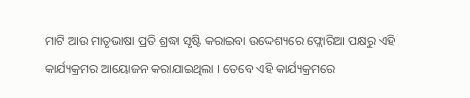ମାଟି ଆଉ ମାତୃଭାଷା ପ୍ରତି ଶ୍ରଦ୍ଧା ସୃଷ୍ଟି କରାଇବା ଉଦ୍ଦେଶ୍ୟରେ ଫ୍ଲୋରିଆ ପକ୍ଷରୁ ଏହି କାର୍ଯ୍ୟକ୍ରମର ଆୟୋଜନ କରାଯାଇଥିଲା । ତେବେ ଏହି କାର୍ଯ୍ୟକ୍ରମରେ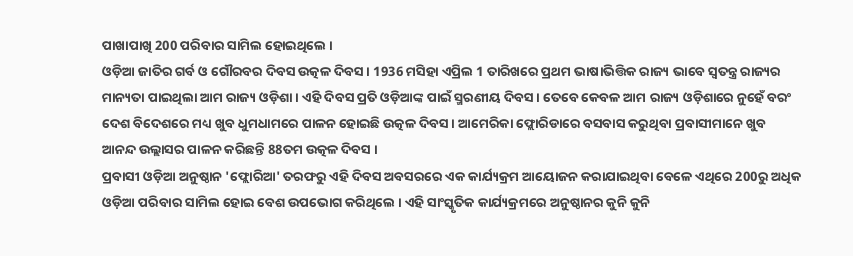ପାଖାପାଖି 200 ପରିବାର ସାମିଲ ହୋଇଥିଲେ ।
ଓଡ଼ିଆ ଜାତିର ଗର୍ବ ଓ ଗୌରବର ଦିବସ ଉତ୍କଳ ଦିବସ । 1936 ମସିହା ଏପ୍ରିଲ 1 ତାରିଖରେ ପ୍ରଥମ ଭାଷାଭିତ୍ତିକ ରାଜ୍ୟ ଭାବେ ସ୍ୱତନ୍ତ୍ର ରାଜ୍ୟର ମାନ୍ୟତା ପାଇଥିଲା ଆମ ରାଜ୍ୟ ଓଡ଼ିଶା । ଏହି ଦିବସ ପ୍ରତି ଓଡ଼ିଆଙ୍କ ପାଇଁ ସ୍ମରଣୀୟ ଦିବସ । ତେବେ କେବଳ ଆମ ରାଜ୍ୟ ଓଡ଼ିଶାରେ ନୁହେଁ ବରଂ ଦେଶ ବିଦେଶରେ ମଧ୍ୟ ଖୁବ ଧୁମଧାମରେ ପାଳନ ହୋଇଛି ଉତ୍କଳ ଦିବସ । ଆମେରିକା ଫ୍ଲୋରିଡାରେ ବସବାସ କରୁଥିବା ପ୍ରବାସୀମାନେ ଖୁବ ଆନନ୍ଦ ଉଲ୍ଲାସର ପାଳନ କରିଛନ୍ତି 88ତମ ଉତ୍କଳ ଦିବସ ।
ପ୍ରବାସୀ ଓଡ଼ିଆ ଅନୁଷ୍ଠାନ 'ଫ୍ଲୋରିଆ' ତରଫରୁ ଏହି ଦିବସ ଅବସରରେ ଏକ କାର୍ଯ୍ୟକ୍ରମ ଆୟୋଜନ କରାଯାଇଥିବା ବେଳେ ଏଥିରେ 200ରୁ ଅଧିକ ଓଡ଼ିଆ ପରିବାର ସାମିଲ ହୋଇ ବେଶ ଉପଭୋଗ କରିଥିଲେ । ଏହି ସାଂସ୍କୃତିକ କାର୍ଯ୍ୟକ୍ରମରେ ଅନୁଷ୍ଠାନର କୁନି କୁନି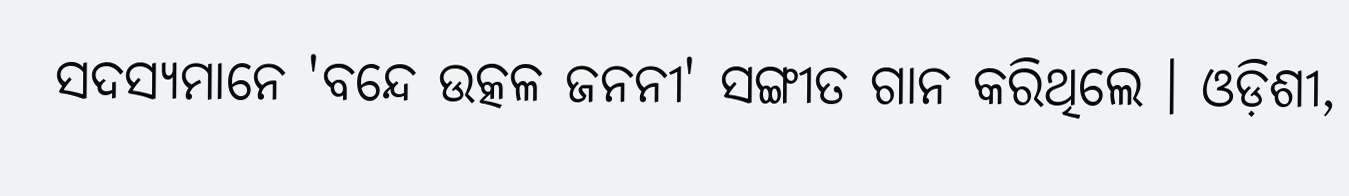ସଦସ୍ୟମାନେ 'ବନ୍ଦେ ଉତ୍କଳ ଜନନୀ' ସଙ୍ଗୀତ ଗାନ କରିଥିଲେ । ଓଡ଼ିଶୀ,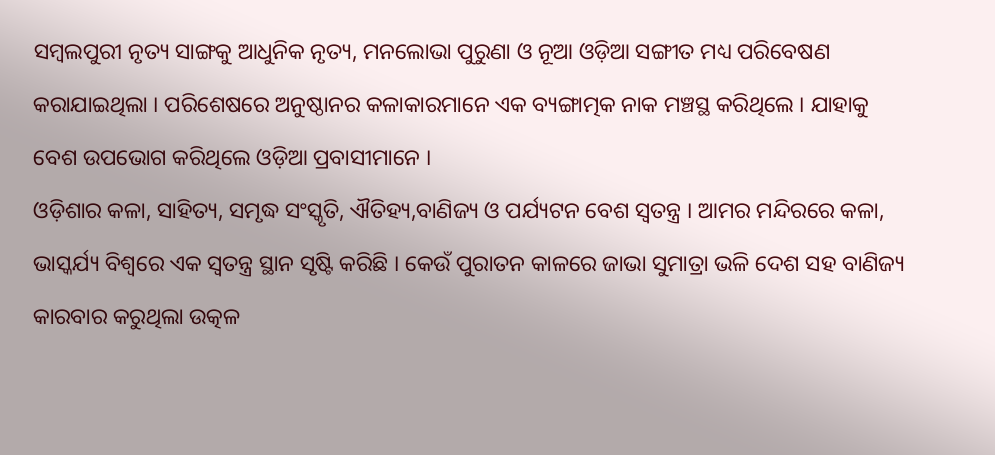ସମ୍ୱଲପୁରୀ ନୃତ୍ୟ ସାଙ୍ଗକୁ ଆଧୁନିକ ନୃତ୍ୟ, ମନଲୋଭା ପୁରୁଣା ଓ ନୂଆ ଓଡ଼ିଆ ସଙ୍ଗୀତ ମଧ୍ୟ ପରିବେଷଣ କରାଯାଇଥିଲା । ପରିଶେଷରେ ଅନୁଷ୍ଠାନର କଳାକାରମାନେ ଏକ ବ୍ୟଙ୍ଗାତ୍ମକ ନାକ ମଞ୍ଚସ୍ଥ କରିଥିଲେ । ଯାହାକୁ ବେଶ ଉପଭୋଗ କରିଥିଲେ ଓଡ଼ିଆ ପ୍ରବାସୀମାନେ ।
ଓଡ଼ିଶାର କଳା, ସାହିତ୍ୟ, ସମୃଦ୍ଧ ସଂସ୍କୃତି, ଐତିହ୍ୟ,ବାଣିଜ୍ୟ ଓ ପର୍ଯ୍ୟଟନ ବେଶ ସ୍ୱତନ୍ତ୍ର । ଆମର ମନ୍ଦିରରେ କଳା, ଭାସ୍କର୍ଯ୍ୟ ବିଶ୍ୱରେ ଏକ ସ୍ୱତନ୍ତ୍ର ସ୍ଥାନ ସୃଷ୍ଟି କରିଛି । କେଉଁ ପୁରାତନ କାଳରେ ଜାଭା ସୁମାତ୍ରା ଭଳି ଦେଶ ସହ ବାଣିଜ୍ୟ କାରବାର କରୁଥିଲା ଉତ୍କଳ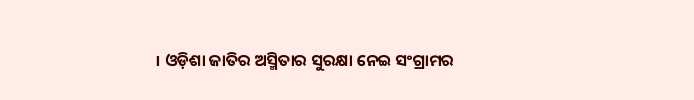। ଓଡ଼ିଶା ଜାତିର ଅସ୍ମିତାର ସୁରକ୍ଷା ନେଇ ସଂଗ୍ରାମର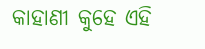କାହାଣୀ କୁହେ ଏହି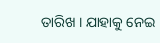ତାରିଖ । ଯାହାକୁ ନେଇ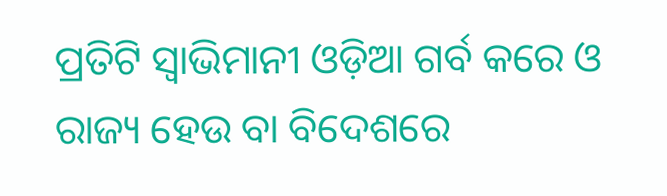ପ୍ରତିଟି ସ୍ୱାଭିମାନୀ ଓଡ଼ିଆ ଗର୍ବ କରେ ଓ ରାଜ୍ୟ ହେଉ ବା ବିଦେଶରେ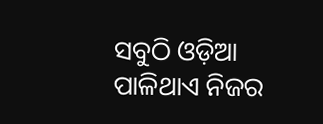ସବୁଠି ଓଡ଼ିଆ ପାଳିଥାଏ ନିଜର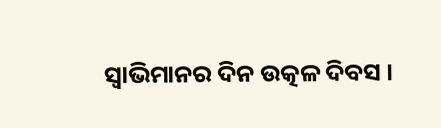ସ୍ୱାଭିମାନର ଦିନ ଉତ୍କଳ ଦିବସ ।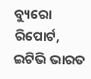ବ୍ୟୁରୋ ରିପୋର୍ଟ, ଇଟିଭି ଭାରତ